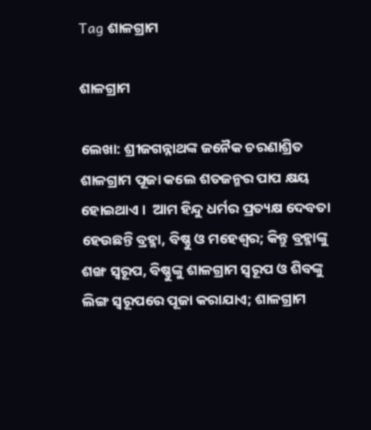Tag ଶାଳଗ୍ରାମ

ଶାଳଗ୍ରାମ

ଲେଖା: ଶ୍ରୀଜଗନ୍ନାଥଙ୍କ ଜନୈକ ଚରଣାଶ୍ରିତ ଶାଳଗ୍ରାମ ପୂଜା କଲେ ଶତଜନ୍ମର ପାପ କ୍ଷୟ ହୋଇଥାଏ ।  ଆମ ହିନ୍ଦୁ ଧର୍ମର ପ୍ରତ୍ୟକ୍ଷ ଦେବତା ହେଉଛନ୍ତି ବ୍ରହ୍ମା, ବିଷ୍ଣୁ ଓ ମହେଶ୍ୱର; କିନ୍ତୁ ବ୍ରହ୍ମାଙ୍କୁ ଶଙ୍ଖ ସ୍ୱରୂପ, ବିଷ୍ଣୁଙ୍କୁ ଶାଳଗ୍ରାମ ସ୍ୱରୂପ ଓ ଶିବଙ୍କୁ ଲିଙ୍ଗ ସ୍ୱରୂପରେ ପୂଜା କରାଯାଏ; ଶାଳଗ୍ରାମ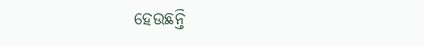ହେଉଛନ୍ତି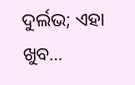ଦୁର୍ଲଭ; ଏହା ଖୁବ…